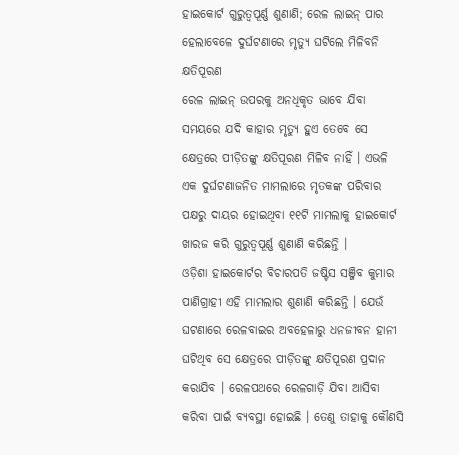ହାଇକୋର୍ଟ ଗୁରୁତ୍ୱପୂର୍ଣ୍ଣ ଶୁଣାଣି; ରେଳ ଲାଇନ୍ ପାର ହେଲାବେଳେ ଦୁର୍ଘଟଣାରେ ମୃତ୍ୟୁ ଘଟିଲେ ମିଳିବନି କ୍ଷତିପୂରଣ
ରେଳ ଲାଇନ୍ ଉପରକୁ ଅନଧିକୃତ ଭାବେ ଯିବା ସମୟରେ ଯଦି କାହାର ମୃତ୍ୟୁ ହୁଏ ତେବେ ସେ କ୍ଷେତ୍ରରେ ପୀଡ଼ିତଙ୍କୁ କ୍ଷତିପୂରଣ ମିଳିବ ନାହିଁ । ଏଭଳି ଏକ ଦୁର୍ଘଟଣାଜନିତ ମାମଲାରେ ମୃତକଙ୍କ ପରିବାର ପକ୍ଷରୁ ଦାୟର ହୋଇଥିବା ୧୧ଟି ମାମଲାକୁ ହାଇକୋର୍ଟ ଖାରଜ କରି ଗୁରୁତ୍ୱପୂର୍ଣ୍ଣ ଶୁଣାଣି କରିଛନ୍ତି ।
ଓଡ଼ିଶା ହାଇକୋର୍ଟର ବିଚାରପତି ଜଷ୍ଟିସ ସଞ୍ଜିବ କୁମାର ପାଣିଗ୍ରାହୀ ଏହି ମାମଲାର ଶୁଣାଣି କରିଛନ୍ତି । ଯେଉଁ ଘଟଣାରେ ରେଳବାଇର ଅବହେଳାରୁ ଧନଜୀବନ ହାନୀ ଘଟିଥିବ ସେ କ୍ଷେତ୍ରରେ ପୀଡ଼ିତଙ୍କୁ କ୍ଷତିପୂରଣ ପ୍ରଦାନ କରାଯିବ । ରେଳପଥରେ ରେଳଗାଡ଼ି ଯିବା ଆସିବା କରିବା ପାଇଁ ବ୍ୟବସ୍ଥା ହୋଇଛି । ତେଣୁ ତାହାକୁ କୌଣସି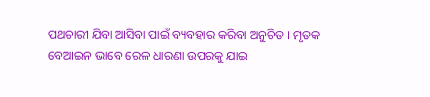ପଥଚାରୀ ଯିବା ଆସିବା ପାଇଁ ବ୍ୟବହାର କରିବା ଅନୁଚିତ । ମୃତକ ବେଆଇନ ଭାବେ ରେଳ ଧାରଣା ଉପରକୁ ଯାଇ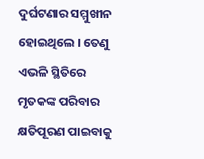ଦୁର୍ଘଟଣାର ସମ୍ମୁଖୀନ ହୋଇଥିଲେ । ତେଣୁ ଏଭଳି ସ୍ଥିତିରେ ମୃତକଙ୍କ ପରିବାର କ୍ଷତିପୂରଣ ପାଇବାକୁ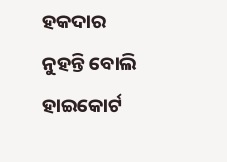ହକଦାର ନୁହନ୍ତି ବୋଲି ହାଇକୋର୍ଟ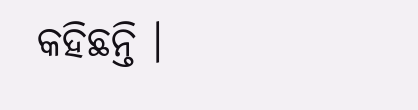କହିଛନ୍ତି ।